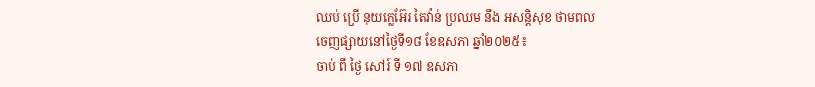ឈប់ ប្រើ នុយក្លេអ៊ែរ តៃវ៉ាន់ ប្រឈម នឹង អសន្តិសុខ ថាមពល
ចេញផ្សាយនៅថ្ងៃទី១៨ ខែឧសភា ឆ្នាំ២០២៥៖
ចាប់ ពី ថ្ងៃ សៅរ៍ ទី ១៧ ឧសភា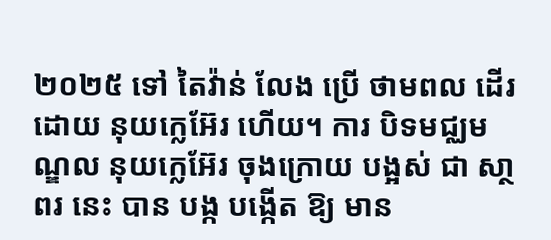២០២៥ ទៅ តៃវ៉ាន់ លែង ប្រើ ថាមពល ដើរ ដោយ នុយក្លេអ៊ែរ ហើយ។ ការ បិទមជ្ឈមណ្ឌល នុយក្លេអ៊ែរ ចុងក្រោយ បង្អស់ ជា សា្ថពរ នេះ បាន បង្ក បង្កើត ឱ្យ មាន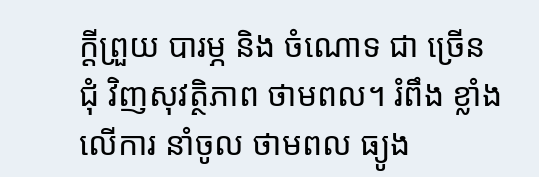ក្តីព្រួយ បារម្ភ និង ចំណោទ ជា ច្រើន ជុំ វិញសុវត្ថិភាព ថាមពល។ រំពឹង ខ្លាំង លើការ នាំចូល ថាមពល ធ្យូង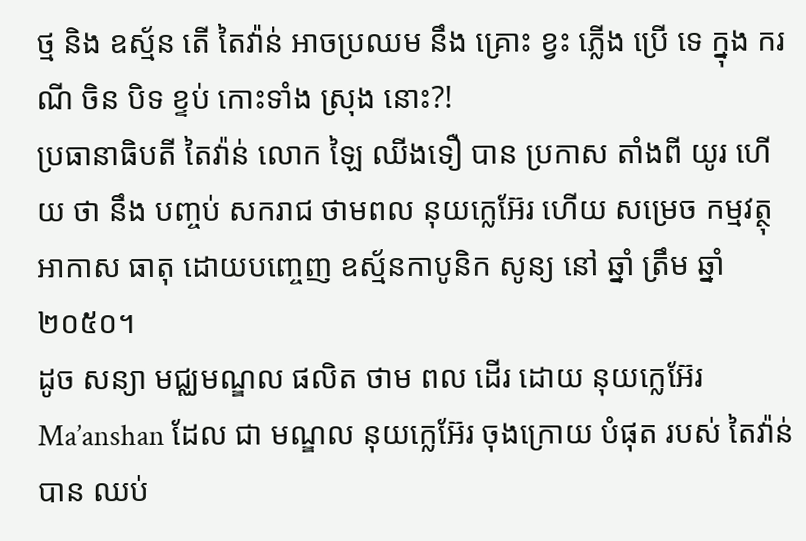ថ្ម និង ឧស្ម័ន តើ តៃវ៉ាន់ អាចប្រឈម នឹង គ្រោះ ខ្វះ ភ្លើង ប្រើ ទេ ក្នុង ករណី ចិន បិទ ខ្ទប់ កោះទាំង ស្រុង នោះ?!
ប្រធានាធិបតី តៃវ៉ាន់ លោក ឡៃ ឈីងទឿ បាន ប្រកាស តាំងពី យូរ ហើយ ថា នឹង បញ្ចប់ សករាជ ថាមពល នុយក្លេអ៊ែរ ហើយ សម្រេច កម្មវត្ថុ អាកាស ធាតុ ដោយបញ្ចេញ ឧស្ម័នកាបូនិក សូន្យ នៅ ឆ្នាំ ត្រឹម ឆ្នាំ ២០៥០។
ដូច សន្យា មជ្ឈមណ្ឌល ផលិត ថាម ពល ដើរ ដោយ នុយក្លេអ៊ែរ Ma’anshan ដែល ជា មណ្ឌល នុយក្លេអ៊ែរ ចុងក្រោយ បំផុត របស់ តៃវ៉ាន់ បាន ឈប់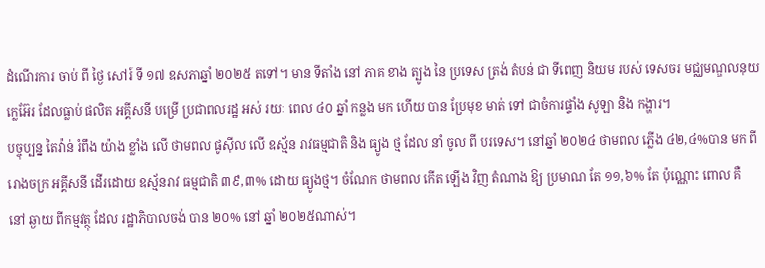ដំណើរការ ចាប់ ពី ថ្ងៃ សៅរ៍ ទី ១៧ ឧសភាឆ្នាំ ២០២៥ តទៅ។ មាន ទីតាំង នៅ ភាគ ខាង ត្បូង នៃ ប្រទេស ត្រង់ តំបន់ ជា ទីពេញ និយម របស់ ទេសចរ មជ្ឈមណ្ឌលនុយក្លេអ៊ែរ ដែលធ្លាប់ ផលិត អគ្គីសនី បម្រើ ប្រជាពលរដ្ឋ អស់ រយៈ ពេល ៤០ ឆ្នាំ កន្លង មក ហើយ បាន ប្រែមុខ មាត់ ទៅ ជាចំការផ្ទាំង សូឡា និង កង្ហារ។
បច្ចុប្បន្ន តៃវ៉ាន់ រំពឹង យ៉ាង ខ្លាំង លើ ថាមពល ផូស៊ីល លើ ឧស្ម័ន រាវធម្មជាតិ និង ធ្យូង ថ្ម ដែល នាំ ចូល ពី បរទេស។ នៅឆ្នាំ ២០២៤ ថាមពល ភ្លើង ៤២,៤%បាន មក ពី រោងចក្រ អគ្គីសនី ដើរដោយ ឧស្ម័នរាវ ធម្មជាតិ ៣៩,៣% ដោយ ធ្យូងថ្ម។ ចំណែក ថាមពល កើត ឡើង វិញ តំណាង ឱ្យ ប្រមាណ តែ ១១,៦% តែ ប៉ុណ្ណោះ ពោល គឺ នៅ ឆ្ងាយ ពីកម្មវត្ថុ ដែល រដ្ឋាភិបាលចង់ បាន ២០% នៅ ឆ្នាំ ២០២៥ណាស់។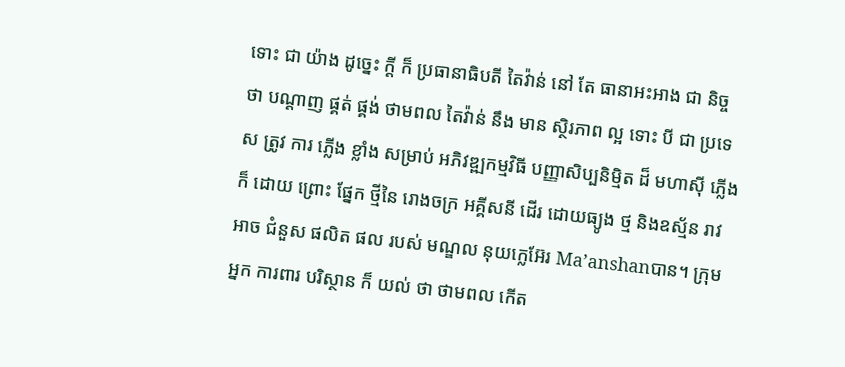ទោះ ជា យ៉ាង ដូច្នេះ ក្តី ក៏ ប្រធានាធិបតី តៃវ៉ាន់ នៅ តែ ធានាអះអាង ជា និច្ច ថា បណ្តាញ ផ្គត់ ផ្គង់ ថាមពល តៃវ៉ាន់ នឹង មាន ស្ថិរភាព ល្អ ទោះ បី ជា ប្រទេស ត្រូវ ការ ភ្លើង ខ្លាំង សម្រាប់ អភិវឌ្ឍកម្មវិធី បញ្ញាសិប្បនិម្មិត ដ៏ មហាស៊ី ភ្លើងក៏ ដោយ ព្រោះ ផ្នែក ថ្មីនៃ រោងចក្រ អគ្គីសនី ដើរ ដោយធ្យូង ថ្ម និងឧស្ម័ន រាវ អាច ជំនួស ផលិត ផល របស់ មណ្ឌល នុយក្លេអ៊ែរ Ma’anshanបាន។ ក្រុម អ្នក ការពារ បរិស្ថាន ក៏ យល់ ថា ថាមពល កើត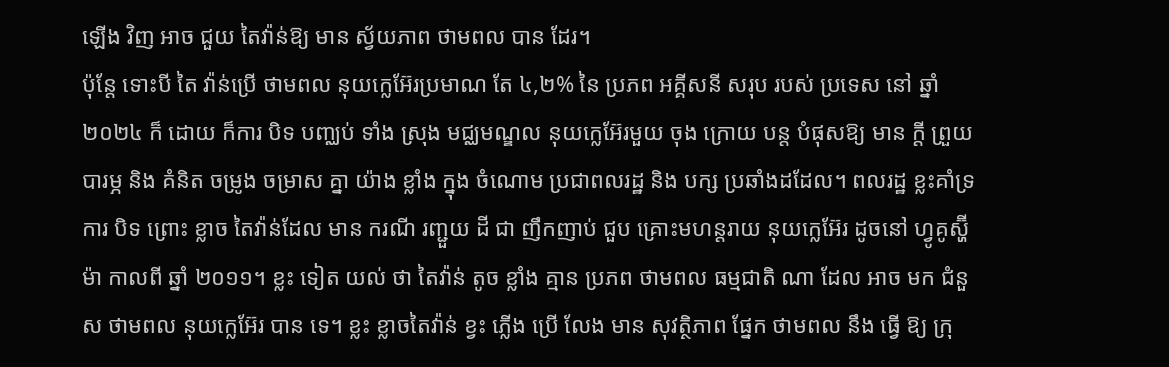ឡើង វិញ អាច ជួយ តៃវ៉ាន់ឱ្យ មាន ស្វ័យភាព ថាមពល បាន ដែរ។
ប៉ុន្តែ ទោះបី តៃ វ៉ាន់ប្រើ ថាមពល នុយក្លេអ៊ែរប្រមាណ តែ ៤,២% នៃ ប្រភព អគ្គីសនី សរុប របស់ ប្រទេស នៅ ឆ្នាំ ២០២៤ ក៏ ដោយ ក៏ការ បិទ បញ្ឈប់ ទាំង ស្រុង មជ្ឈមណ្ឌល នុយក្លេអ៊ែរមួយ ចុង ក្រោយ បន្ត បំផុសឱ្យ មាន ក្តី ព្រួយ បារម្ភ និង គំនិត ចម្រូង ចម្រាស គ្នា យ៉ាង ខ្លាំង ក្នុង ចំណោម ប្រជាពលរដ្ឋ និង បក្ស ប្រឆាំងដដែល។ ពលរដ្ឋ ខ្លះគាំទ្រ ការ បិទ ព្រោះ ខ្លាច តៃវ៉ាន់ដែល មាន ករណី រញ្ជួយ ដី ជា ញឹកញាប់ ជួប គ្រោះមហន្តរាយ នុយក្លេអ៊ែរ ដូចនៅ ហ្វូគូស្ហ៊ីម៉ា កាលពី ឆ្នាំ ២០១១។ ខ្លះ ទៀត យល់ ថា តៃវ៉ាន់ តូច ខ្លាំង គ្មាន ប្រភព ថាមពល ធម្មជាតិ ណា ដែល អាច មក ជំនួស ថាមពល នុយក្លេអ៊ែរ បាន ទេ។ ខ្លះ ខ្លាចតៃវ៉ាន់ ខ្វះ ភ្លើង ប្រើ លែង មាន សុវត្ថិភាព ផ្នែក ថាមពល នឹង ធ្វើ ឱ្យ ក្រុ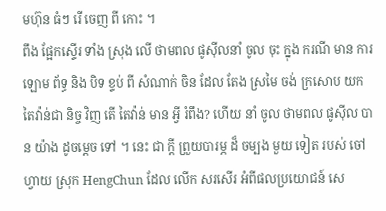មហ៊ុន ធំៗ រើ ចេញ ពី កោះ ។
ពឹង ផ្អែកស្ទើរ ទាំង ស្រុង លើ ថាមពល ផូស៊ីលនាំ ចូល ចុះ ក្នុង ករណី មាន ការ ឡោម ព័ទ្ធ និង បិទ ខ្ទប់ ពី សំណាក់ ចិន ដែល តែង ស្រមៃ ចង់ ក្រសោប យក តៃវ៉ាន់ជា និច្ច វិញ តើ តៃវ៉ាន់ មាន អ្វី រំពឹង? ហើយ នាំ ចូល ថាមពល ផូស៊ីល បាន យ៉ាង ដូចម្តេច ទៅ ។ នេះ ជា ក្តី ព្រួយបារម្ភ ដ៏ ចម្បង មួយ ទៀត របស់ ចៅហ្វាយ ស្រុក HengChun ដែល លើក សរសើរ អំពីផលប្រយោជន៍ សេ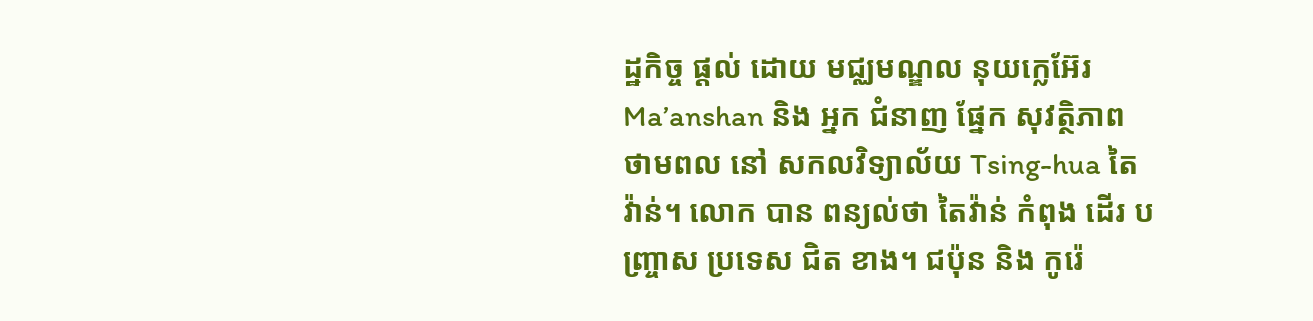ដ្ឋកិច្ច ផ្តល់ ដោយ មជ្ឈមណ្ឌល នុយក្លេអ៊ែរ Ma’anshan និង អ្នក ជំនាញ ផ្នែក សុវត្ថិភាព ថាមពល នៅ សកលវិទ្យាល័យ Tsing-hua តៃវ៉ាន់។ លោក បាន ពន្យល់ថា តៃវ៉ាន់ កំពុង ដើរ បញ្ច្រាស ប្រទេស ជិត ខាង។ ជប៉ុន និង កូរ៉េ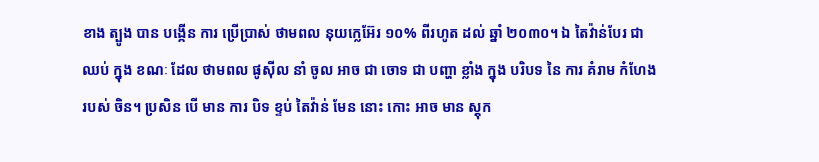ខាង ត្បូង បាន បង្កើន ការ ប្រើប្រាស់ ថាមពល នុយក្លេអ៊ែរ ១០% ពីរហូត ដល់ ឆ្នាំ ២០៣០។ ឯ តៃវ៉ាន់បែរ ជា ឈប់ ក្នុង ខណៈ ដែល ថាមពល ផូស៊ីល នាំ ចូល អាច ជា ចោទ ជា បញ្ហា ខ្លាំង ក្នុង បរិបទ នៃ ការ គំរាម កំហែង របស់ ចិន។ ប្រសិន បើ មាន ការ បិទ ខ្ទប់ តៃវ៉ាន់ មែន នោះ កោះ អាច មាន ស្តុក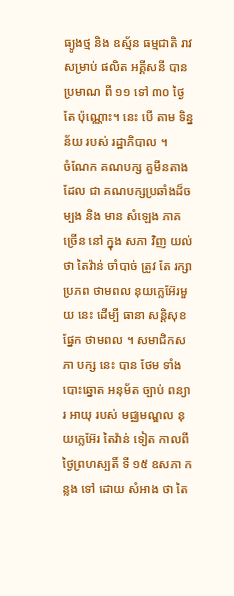ធ្យូងថ្ម និង ឧស្ម័ន ធម្មជាតិ រាវ សម្រាប់ ផលិត អគ្គីសនី បាន ប្រមាណ ពី ១១ ទៅ ៣០ ថ្ងៃ តែ ប៉ុណ្ណោះ។ នេះ បើ តាម ទិន្នន័យ របស់ រដ្ឋាភិបាល ។
ចំណែក គណបក្ស គួមីនតាង ដែល ជា គណបក្សប្រឆាំងដ៏ចម្បង និង មាន សំឡេង ភាគ ច្រើន នៅ ក្នុង សភា វិញ យល់ ថា តៃវ៉ាន់ ចាំបាច់ ត្រូវ តែ រក្សា ប្រភព ថាមពល នុយក្លេអ៊ែរមួយ នេះ ដើម្បី ធានា សន្តិសុខ ផ្នែក ថាមពល ។ សមាជិកសភា បក្ស នេះ បាន ថែម ទាំង បោះឆ្នោត អនុម័ត ច្បាប់ ពន្យារ អាយុ របស់ មជ្ឈមណ្ឌល នុយក្លេអ៊ែរ តៃវ៉ាន់ ទៀត កាលពី ថ្ងៃព្រហស្បតិ៍ ទី ១៥ ឧសភា កន្លង ទៅ ដោយ សំអាង ថា តៃ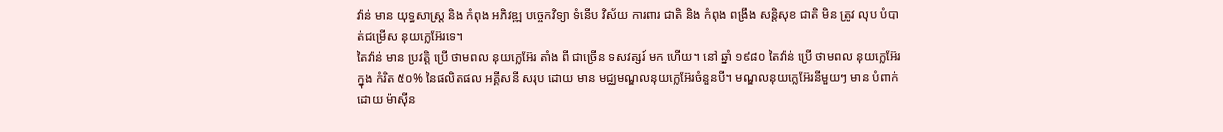វ៉ាន់ មាន យុទ្ធសាស្ត្រ និង កំពុង អភិវឌ្ឍ បច្ចេកវិទ្យា ទំនើប វិស័យ ការពារ ជាតិ និង កំពុង ពង្រឹង សន្តិសុខ ជាតិ មិន ត្រូវ លុប បំបាត់ជម្រើស នុយក្លេអ៊ែរទេ។
តៃវ៉ាន់ មាន ប្រវត្តិ ប្រើ ថាមពល នុយក្លេអ៊ែរ តាំង ពី ជាច្រើន ទសវត្សរ៍ មក ហើយ។ នៅ ឆ្នាំ ១៩៨០ តៃវ៉ាន់ ប្រើ ថាមពល នុយក្លេអ៊ែរ ក្នុង កំរិត ៥០% នៃផលិតផល អគ្គីសនី សរុប ដោយ មាន មជ្ឈមណ្ឌលនុយក្លេអ៊ែរចំនួនបី។ មណ្ឌលនុយក្លេអ៊ែរនីមួយៗ មាន បំពាក់ ដោយ ម៉ាស៊ីន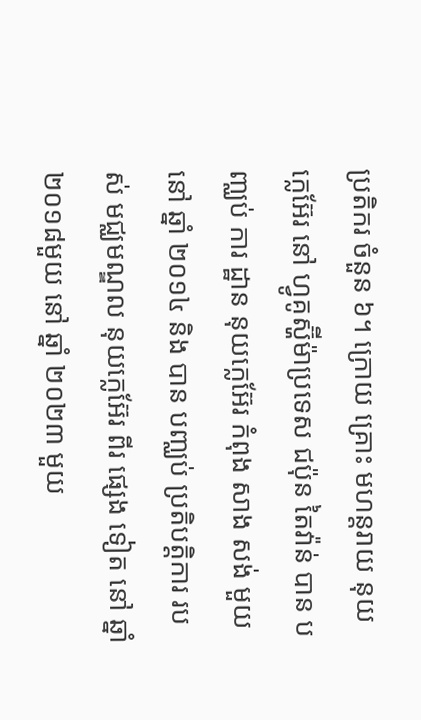ប្រតិករ ចំនួន ៦។ ក្រោយ គ្រោះ មហន្តរាយ នុយក្លេអ៊ែរ នៅ ហ្វូគូស្ហ៊ីម៉ាប្រទេស ជប៉ុន តៃវ៉ាន់ បាន បញ្ឈប់ ការ ដ្ឋាន នុយក្លេអ៊ែរ កំពុង សាង សង់ មួយ នៅ ឆ្នាំ ២០១៤ និង បាន បញ្ឈប់ ប្រតិបត្តិការ របស់ មជ្ឈមណ្ឌល នុយក្លេអ៊ែរ ពីរ ផ្សេង ទៀត នៅ ឆ្នាំ ២០១៨មួយ នៅ ឆ្នាំ ២០២៣ មួយ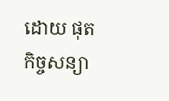ដោយ ផុត កិច្ចសន្យា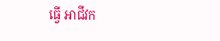ធ្វើ អាជីវក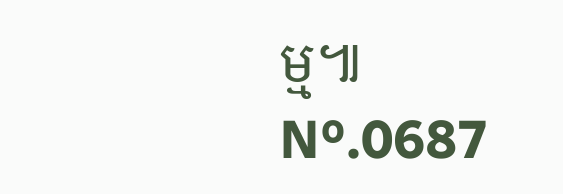ម្ម៕
Nº.0687